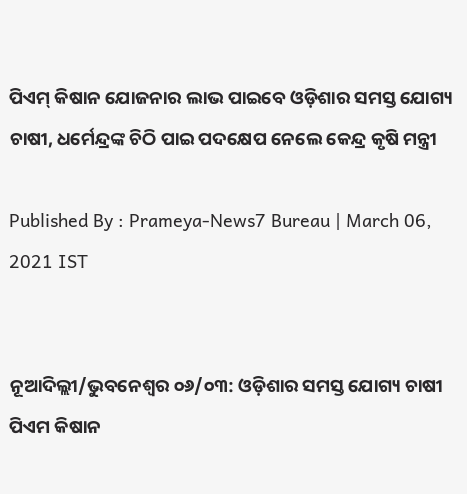ପିଏମ୍‌ କିଷାନ ଯୋଜନାର ଲାଭ ପାଇବେ ଓଡ଼ିଶାର ସମସ୍ତ ଯୋଗ୍ୟ ଚାଷୀ, ଧର୍ମେନ୍ଦ୍ରଙ୍କ ଚିଠି ପାଇ ପଦକ୍ଷେପ ନେଲେ କେନ୍ଦ୍ର କୃଷି ମନ୍ତ୍ରୀ

Published By : Prameya-News7 Bureau | March 06, 2021 IST


ନୂଆଦିଲ୍ଲୀ/ଭୁବନେଶ୍ୱର ୦୬/୦୩: ଓଡ଼ିଶାର ସମସ୍ତ ଯୋଗ୍ୟ ଚାଷୀ ପିଏମ କିଷାନ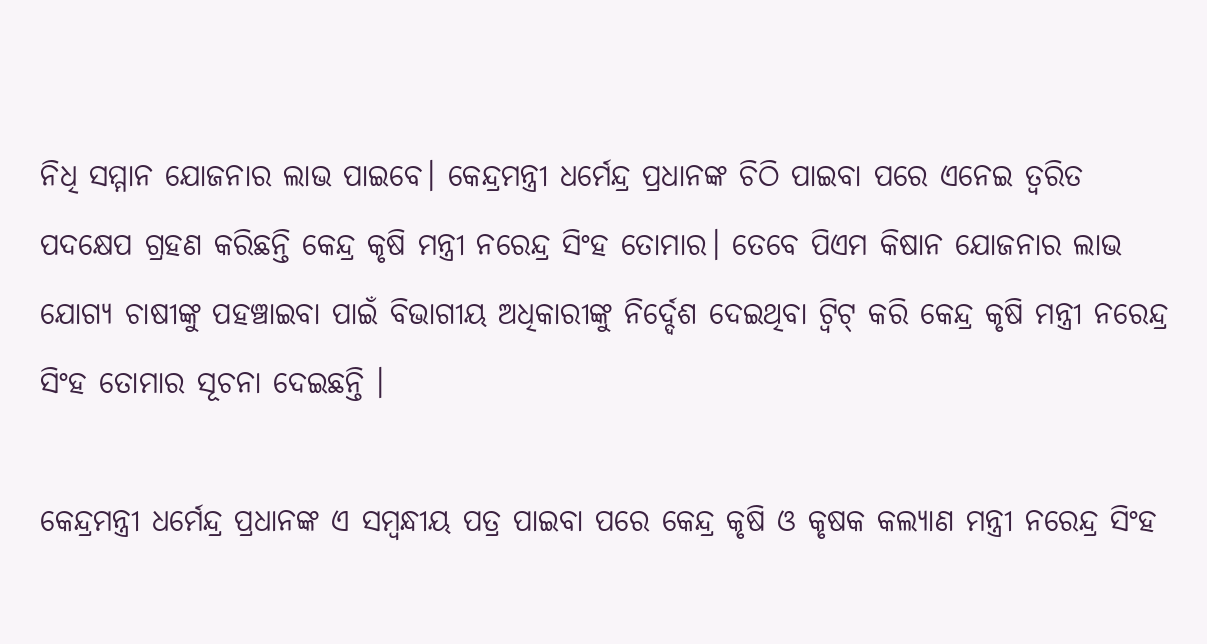ନିଧି ସମ୍ମାନ ଯୋଜନାର ଲାଭ ପାଇବେ। କେନ୍ଦ୍ରମନ୍ତ୍ରୀ ଧର୍ମେନ୍ଦ୍ର ପ୍ରଧାନଙ୍କ ଚିଠି ପାଇବା ପରେ ଏନେଇ ତ୍ବରିତ ପଦକ୍ଷେପ ଗ୍ରହଣ କରିଛନ୍ତି କେନ୍ଦ୍ର କୃଷି ମନ୍ତ୍ରୀ ନରେନ୍ଦ୍ର ସିଂହ ତୋମାର। ତେବେ ପିଏମ କିଷାନ ଯୋଜନାର ଲାଭ ଯୋଗ୍ୟ ଚାଷୀଙ୍କୁ ପହଞ୍ଚାଇବା ପାଇଁ ବିଭାଗୀୟ ଅଧିକାରୀଙ୍କୁ ନିର୍ଦ୍ଦେଶ ଦେଇଥିବା ଟ୍ୱିଟ୍ କରି କେନ୍ଦ୍ର କୃଷି ମନ୍ତ୍ରୀ ନରେନ୍ଦ୍ର ସିଂହ ତୋମାର ସୂଚନା ଦେଇଛନ୍ତି ।

କେନ୍ଦ୍ରମନ୍ତ୍ରୀ ଧର୍ମେନ୍ଦ୍ର ପ୍ରଧାନଙ୍କ ଏ ସମ୍ବନ୍ଧୀୟ ପତ୍ର ପାଇବା ପରେ କେନ୍ଦ୍ର କୃଷି ଓ କୃଷକ କଲ୍ୟାଣ ମନ୍ତ୍ରୀ ନରେନ୍ଦ୍ର ସିଂହ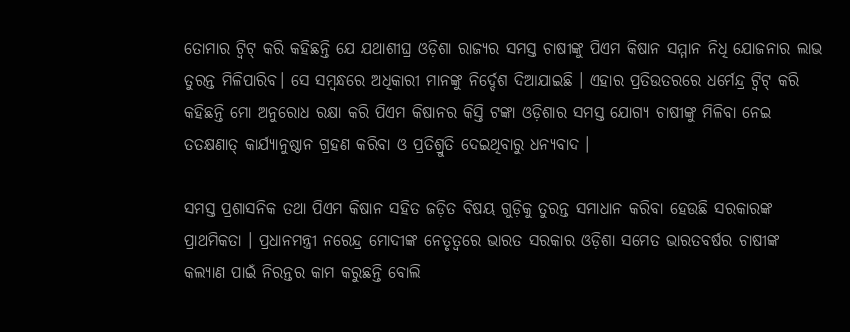ତୋମାର ଟ୍ୱିଟ୍ କରି କହିଛନ୍ତି ଯେ ଯଥାଶୀଘ୍ର ଓଡ଼ିଶା ରାଜ୍ୟର ସମସ୍ତ ଚାଷୀଙ୍କୁ ପିଏମ କିଷାନ ସମ୍ମାନ ନିଧି ଯୋଜନାର ଲାଭ ତୁରନ୍ତ ମିଳିପାରିବ। ସେ ସମ୍ବନ୍ଧରେ ଅଧିକାରୀ ମାନଙ୍କୁ ନିର୍ଦ୍ଦେଶ ଦିଆଯାଇଛି । ଏହାର ପ୍ରତିଉତରରେ ଧର୍ମେନ୍ଦ୍ର ଟ୍ୱିଟ୍ କରି କହିଛନ୍ତି ମୋ ଅନୁରୋଧ ରକ୍ଷା କରି ପିଏମ କିଷାନର କିସ୍ତି ଟଙ୍କା ଓଡ଼ିଶାର ସମସ୍ତ ଯୋଗ୍ୟ ଚାଷୀଙ୍କୁ ମିଳିବା ନେଇ ତତକ୍ଷଣାତ୍ କାର୍ଯ୍ୟାନୁଷ୍ଠାନ ଗ୍ରହଣ କରିବା ଓ ପ୍ରତିଶ୍ରୁତି ଦେଇଥିବାରୁ ଧନ୍ୟବାଦ ।

ସମସ୍ତ ପ୍ରଶାସନିକ ତଥା ପିଏମ କିଷାନ ସହିତ ଜଡ଼ିତ ବିଷୟ ଗୁଡ଼ିକୁ ତୁରନ୍ତ ସମାଧାନ କରିବା ହେଉଛି ସରକାରଙ୍କ ପ୍ରାଥମିକତା । ପ୍ରଧାନମନ୍ତ୍ରୀ ନରେନ୍ଦ୍ର ମୋଦୀଙ୍କ ନେତୃତ୍ୱରେ ଭାରତ ସରକାର ଓଡ଼ିଶା ସମେତ ଭାରତବର୍ଷର ଚାଷୀଙ୍କ କଲ୍ୟାଣ ପାଇଁ ନିରନ୍ତର କାମ କରୁଛନ୍ତି ବୋଲି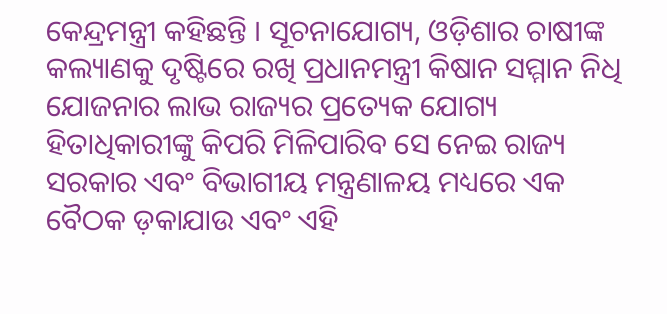କେନ୍ଦ୍ରମନ୍ତ୍ରୀ କହିଛନ୍ତି । ସୂଚନାଯୋଗ୍ୟ, ଓଡ଼ିଶାର ଚାଷୀଙ୍କ କଲ୍ୟାଣକୁ ଦୃଷ୍ଟିରେ ରଖି ପ୍ରଧାନମନ୍ତ୍ରୀ କିଷାନ ସମ୍ମାନ ନିଧି ଯୋଜନାର ଲାଭ ରାଜ୍ୟର ପ୍ରତ୍ୟେକ ଯୋଗ୍ୟ ହିତାଧିକାରୀଙ୍କୁ କିପରି ମିଳିପାରିବ ସେ ନେଇ ରାଜ୍ୟ ସରକାର ଏବଂ ବିଭାଗୀୟ ମନ୍ତ୍ରଣାଳୟ ମଧ୍ୟରେ ଏକ ବୈଠକ ଡ଼କାଯାଉ ଏବଂ ଏହି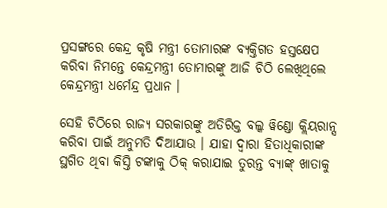ପ୍ରସଙ୍ଗରେ କେନ୍ଦ୍ର କୃଷି ମନ୍ତ୍ରୀ ତୋମାରଙ୍କ ବ୍ୟକ୍ତିଗତ ହସ୍ତକ୍ଷେପ କରିବା ନିମନ୍ତେ କେନ୍ଦ୍ରମନ୍ତ୍ରୀ ତୋମାରଙ୍କୁ ଆଜି ଚିଠି ଲେଖିଥିଲେ କେନ୍ଦ୍ରମନ୍ତ୍ରୀ ଧର୍ମେନ୍ଦ୍ର ପ୍ରଧାନ ।

ସେହି ଚିଠିରେ ରାଜ୍ୟ ସରକାରଙ୍କୁ ଅତିରିକ୍ତ ବଲ୍କ ୱିଣ୍ଡୋ କ୍ଲିୟରାନ୍ସ କରିବା ପାଇଁ ଅନୁମତି ଦିଆଯାଉ । ଯାହା ଦ୍ୱାରା ହିତାଧିକାରୀଙ୍କ ସ୍ଥଗିତ ଥିବା କିସ୍ତି ଟଙ୍କାକୁ ଠିକ୍ କରାଯାଇ ତୁରନ୍ତ ବ୍ୟାଙ୍କ୍ ଖାତାକୁ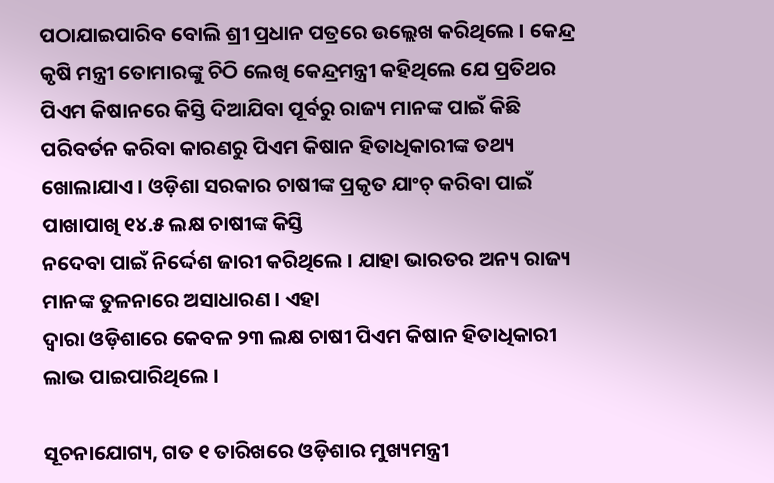ପଠାଯାଇପାରିବ ବୋଲି ଶ୍ରୀ ପ୍ରଧାନ ପତ୍ରରେ ଉଲ୍ଲେଖ କରିଥିଲେ । କେନ୍ଦ୍ର କୃଷି ମନ୍ତ୍ରୀ ତୋମାରଙ୍କୁ ଚିଠି ଲେଖି କେନ୍ଦ୍ରମନ୍ତ୍ରୀ କହିଥିଲେ ଯେ ପ୍ରତିଥର ପିଏମ କିଷାନରେ କିସ୍ତି ଦିଆଯିବା ପୂର୍ବରୁ ରାଜ୍ୟ ମାନଙ୍କ ପାଇଁ କିଛି ପରିବର୍ତନ କରିବା କାରଣରୁ ପିଏମ କିଷାନ ହିତାଧିକାରୀଙ୍କ ତଥ୍ୟ ଖୋଲାଯାଏ । ଓଡ଼ିଶା ସରକାର ଚାଷୀଙ୍କ ପ୍ରକୃତ ଯାଂଚ୍ କରିବା ପାଇଁ ପାଖାପାଖି ୧୪.୫ ଲକ୍ଷ ଚାଷୀଙ୍କ କିସ୍ତି
ନଦେବା ପାଇଁ ନିର୍ଦ୍ଦେଶ ଜାରୀ କରିଥିଲେ । ଯାହା ଭାରତର ଅନ୍ୟ ରାଜ୍ୟ ମାନଙ୍କ ତୁଳନାରେ ଅସାଧାରଣ । ଏହା
ଦ୍ୱାରା ଓଡ଼ିଶାରେ କେବଳ ୨୩ ଲକ୍ଷ ଚାଷୀ ପିଏମ କିଷାନ ହିତାଧିକାରୀ ଲାଭ ପାଇପାରିଥିଲେ ।

ସୂଚନାଯୋଗ୍ୟ, ଗତ ୧ ତାରିଖରେ ଓଡ଼ିଶାର ମୁଖ୍ୟମନ୍ତ୍ରୀ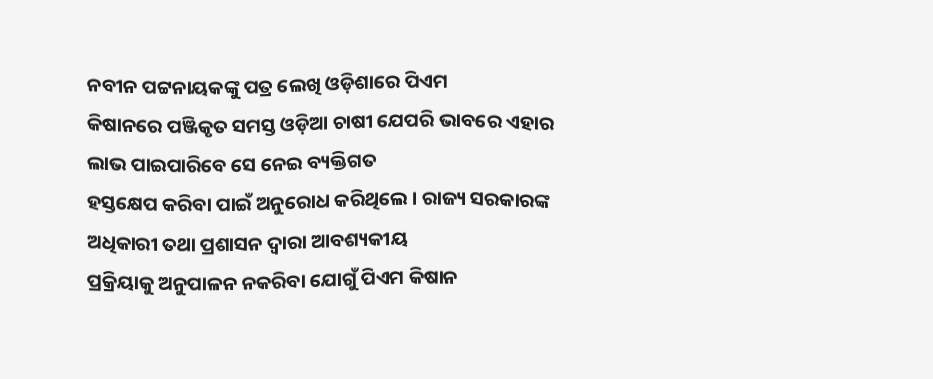ନବୀନ ପଟ୍ଟନାୟକଙ୍କୁ ପତ୍ର ଲେଖି ଓଡ଼ିଶାରେ ପିଏମ
କିଷାନରେ ପଞ୍ଜିକୃତ ସମସ୍ତ ଓଡ଼ିଆ ଚାଷୀ ଯେପରି ଭାବରେ ଏହାର ଲାଭ ପାଇପାରିବେ ସେ ନେଇ ବ୍ୟକ୍ତିଗତ
ହସ୍ତକ୍ଷେପ କରିବା ପାଇଁ ଅନୁରୋଧ କରିଥିଲେ । ରାଜ୍ୟ ସରକାରଙ୍କ ଅଧିକାରୀ ତଥା ପ୍ରଶାସନ ଦ୍ୱାରା ଆବଶ୍ୟକୀୟ
ପ୍ରକ୍ରିୟାକୁ ଅନୁପାଳନ ନକରିବା ଯୋଗୁଁ ପିଏମ କିଷାନ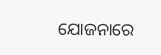ଯୋଜନାରେ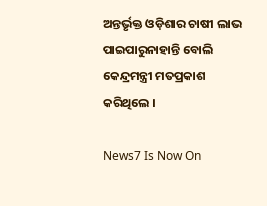ଅନ୍ତର୍ଭୃକ୍ତ ଓଡ଼ିଶାର ଚାଷୀ ଲାଭ ପାଇପାରୁନାହାନ୍ତି ବୋଲି କେନ୍ଦ୍ରମନ୍ତ୍ରୀ ମତପ୍ରକାଶ କରିଥିଲେ ।

News7 Is Now On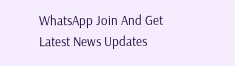WhatsApp Join And Get Latest News Updates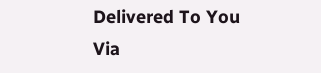Delivered To You Via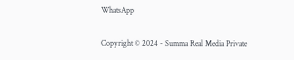WhatsApp

Copyright © 2024 - Summa Real Media Private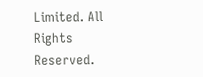Limited. All Rights Reserved.